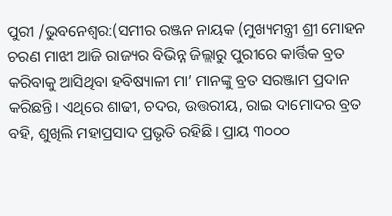ପୁରୀ /ଭୁବନେଶ୍ୱର:(ସମୀର ରଞ୍ଜନ ନାୟକ (ମୁଖ୍ୟମନ୍ତ୍ରୀ ଶ୍ରୀ ମୋହନ ଚରଣ ମାଝୀ ଆଜି ରାଜ୍ୟର ବିଭିନ୍ନ ଜିଲ୍ଲାରୁ ପୁରୀରେ କାର୍ତ୍ତିକ ବ୍ରତ କରିବାକୁ ଆସିଥିବା ହବିଷ୍ୟାଳୀ ମା’ ମାନଙ୍କୁ ବ୍ରତ ସରଞ୍ଜାମ ପ୍ରଦାନ କରିଛନ୍ତି। ଏଥିରେ ଶାଢୀ, ଚଦର, ଉତ୍ତରୀୟ, ରାଇ ଦାମୋଦର ବ୍ରତ ବହି, ଶୁଖିଲି ମହାପ୍ରସାଦ ପ୍ରଭୃତି ରହିଛି। ପ୍ରାୟ ୩୦୦୦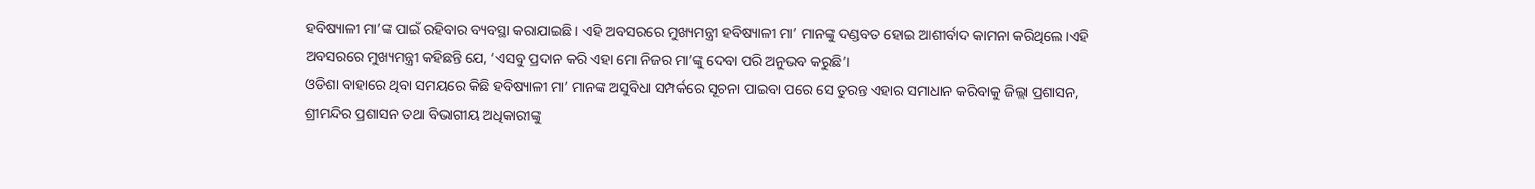ହବିଷ୍ୟାଳୀ ମା’ଙ୍କ ପାଇଁ ରହିବାର ବ୍ୟବସ୍ଥା କରାଯାଇଛି। ଏହି ଅବସରରେ ମୁଖ୍ୟମନ୍ତ୍ରୀ ହବିଷ୍ୟାଳୀ ମା’ ମାନଙ୍କୁ ଦଣ୍ଡବତ ହୋଇ ଆଶୀର୍ବାଦ କାମନା କରିଥିଲେ।ଏହି ଅବସରରେ ମୁଖ୍ୟମନ୍ତ୍ରୀ କହିଛନ୍ତି ଯେ, ‘ଏସବୁ ପ୍ରଦାନ କରି ଏହା ମୋ ନିଜର ମା’ଙ୍କୁ ଦେବା ପରି ଅନୁଭବ କରୁଛି’।
ଓଡିଶା ବାହାରେ ଥିବା ସମୟରେ କିଛି ହବିଷ୍ୟାଳୀ ମା’ ମାନଙ୍କ ଅସୁବିଧା ସମ୍ପର୍କରେ ସୂଚନା ପାଇବା ପରେ ସେ ତୁରନ୍ତ ଏହାର ସମାଧାନ କରିବାକୁ ଜିଲ୍ଲା ପ୍ରଶାସନ, ଶ୍ରୀମନ୍ଦିର ପ୍ରଶାସନ ତଥା ବିଭାଗୀୟ ଅଧିକାରୀଙ୍କୁ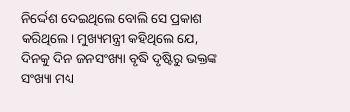ନିର୍ଦ୍ଦେଶ ଦେଇଥିଲେ ବୋଲି ସେ ପ୍ରକାଶ କରିଥିଲେ। ମୁଖ୍ୟମନ୍ତ୍ରୀ କହିଥିଲେ ଯେ, ଦିନକୁ ଦିନ ଜନସଂଖ୍ୟା ବୃଦ୍ଧି ଦୃଷ୍ଟିରୁ ଭକ୍ତଙ୍କ ସଂଖ୍ୟା ମଧ୍ୟ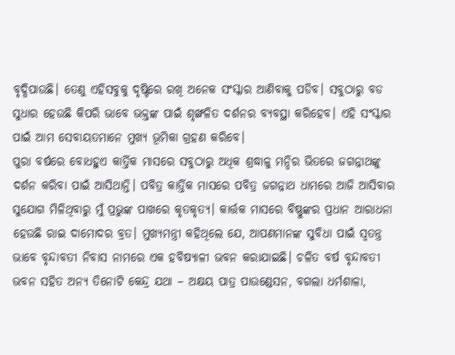ବୃଦ୍ଧିପାଉଛି। ତେଣୁ ଏହିସବୁକୁ ଦୃଷ୍ଟିରେ ରଖି ଅନେକ ସଂସ୍କାର ଆଣିବାକୁ ପଡିବ। ସବୁଠାରୁ ବଡ ସୁଧାର ହେଉଛି କିପରି ଭାବେ ଭକ୍ତଙ୍କ ପାଇଁ ଶୃଙ୍ଖଳିତ ଦର୍ଶନର ବ୍ୟବସ୍ଥା କରିହେବ। ଏହି ସଂସ୍କାର ପାଇଁ ଆମ ସେବାୟତମାନେ ମୁଖ୍ୟ ଭୂମିକା ଗ୍ରହଣ କରିବେ।
ପୁରା ବର୍ଷରେ ବୋଧହୁଏ କାର୍ତ୍ତିକ ମାସରେ ସବୁଠାରୁ ଅଧିକ ଶ୍ରଦ୍ଧାଳୁ ମନ୍ଦିର ଭିତରେ ଜଗନ୍ନାଥଙ୍କୁ ଦର୍ଶନ କରିବା ପାଇଁ ଆସିଥାନ୍ତି। ପବିତ୍ର କାର୍ତ୍ତିକ ମାସରେ ପବିତ୍ର ଜଗନ୍ନାଥ ଧାମରେ ଆଜି ଆସିବାର ସୁଯୋଗ ମିଳିଥିବାରୁ ମୁଁ ପ୍ରଭୁଙ୍କ ପାଖରେ କୃତକୃତ୍ୟ। କାର୍ତ୍ତକ ମାସରେ ବିଷ୍ଣୁଙ୍କର ପ୍ରଧାନ ଆରାଧନା ହେଉଛି ରାଇ ଦାମୋଦର ବ୍ରତ। ମୁଖ୍ୟମନ୍ତ୍ରୀ କହିଥିଲେ ଯେ, ଆପଣମାନଙ୍କ ସୁବିଧା ପାଇଁ ସ୍ବତନ୍ତ୍ର ଭାବେ ବୃନ୍ଦାବତୀ ନିବାସ ନାମରେ ଏକ ହବିଷ୍ୟାଳୀ ଭବନ କରାଯାଇଛି। ଚଳିତ ବର୍ଷ ବୃନ୍ଦାବତୀ ଭବନ ସହିତ ଅନ୍ୟ ତିନୋଟି କେନ୍ଦ୍ର ଯଥା – ଅକ୍ଷୟ ପାତ୍ର ପାଉଣ୍ଡେସନ, ବଗଲା ଧର୍ମଶାଳା,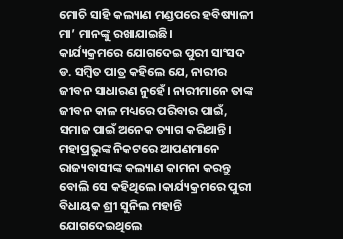ମୋଚି ସାହି କଲ୍ୟାଣ ମଣ୍ଡପରେ ହବିଷ୍ୟାଳୀ ମା’ ମାନଙ୍କୁ ରଖାଯାଇଛି।
କାର୍ଯ୍ୟକ୍ରମରେ ଯୋଗଦେଇ ପୁରୀ ସାଂସଦ ଡ. ସମ୍ବିତ ପାତ୍ର କହିଲେ ଯେ, ନାରୀର ଜୀବନ ସାଧାରଣ ନୁହେଁ। ନାରୀମାନେ ତାଙ୍କ ଜୀବନ କାଳ ମଧ୍ୟରେ ପରିବାର ପାଇଁ, ସମାଜ ପାଇଁ ଅନେକ ତ୍ୟାଗ କରିଥାନ୍ତି। ମହାପ୍ରଭୁଙ୍କ ନିକଟରେ ଆପଣମାନେ ରାଜ୍ୟବାସୀଙ୍କ କଲ୍ୟାଣ କାମନା କରନ୍ତୁ ବୋଲି ସେ କହିଥିଲେ।କାର୍ଯ୍ୟକ୍ରମରେ ପୁରୀ ବିଧାୟକ ଶ୍ରୀ ସୁନିଲ ମହାନ୍ତି ଯୋଗଦେଇଥିଲେ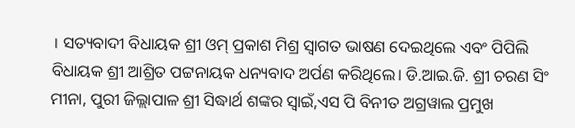। ସତ୍ୟବାଦୀ ବିଧାୟକ ଶ୍ରୀ ଓମ୍ ପ୍ରକାଶ ମିଶ୍ର ସ୍ୱାଗତ ଭାଷଣ ଦେଇଥିଲେ ଏବଂ ପିପିଲି ବିଧାୟକ ଶ୍ରୀ ଆଶ୍ରିତ ପଟ୍ଟନାୟକ ଧନ୍ୟବାଦ ଅର୍ପଣ କରିଥିଲେ। ଡି.ଆଇ.ଜି. ଶ୍ରୀ ଚରଣ ସିଂ ମୀନା, ପୁରୀ ଜିଲ୍ଲାପାଳ ଶ୍ରୀ ସିଦ୍ଧାର୍ଥ ଶଙ୍କର ସ୍ୱାଇଁ,ଏସ ପି ବିନୀତ ଅଗ୍ରୱାଲ ପ୍ରମୁଖ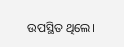ଉପସ୍ଥିତ ଥିଲେ।